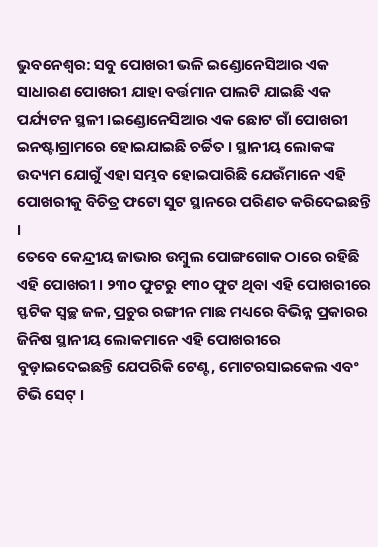ଭୁବନେଶ୍ୱର: ସବୁ ପୋଖରୀ ଭଳି ଇଣ୍ଡୋନେସିଆର ଏକ ସାଧାରଣ ପୋଖରୀ ଯାହା ବର୍ତ୍ତମାନ ପାଲଟି ଯାଇଛି ଏକ ପର୍ଯ୍ୟଟନ ସ୍ଥଳୀ ।ଇଣ୍ଡୋନେସିଆର ଏକ ଛୋଟ ଗାଁ ପୋଖରୀ ଇନଷ୍ଟାଗ୍ରାମରେ ହୋଇଯାଇଛି ଚର୍ଚ୍ଚିତ । ସ୍ଥାନୀୟ ଲୋକଙ୍କ ଉଦ୍ୟମ ଯୋଗୁଁ ଏହା ସମ୍ଭବ ହୋଇପାରିଛି ଯେଉଁମାନେ ଏହି ପୋଖରୀକୁ ବିଚିତ୍ର ଫଟୋ ସୁଟ ସ୍ଥାନରେ ପରିଣତ କରିଦେଇଛନ୍ତି ।
ତେବେ କେନ୍ଦ୍ରୀୟ ଜାଭାର ଉମ୍ବୁଲ ପୋଙ୍ଗଗୋକ ଠାରେ ରହିଛି ଏହି ପୋଖରୀ । ୨୩୦ ଫୁଟରୁ ୧୩୦ ଫୁଟ ଥିବା ଏହି ପୋଖରୀରେ ସ୍ଫଟିକ ସ୍ୱଚ୍ଛ ଜଳ, ପ୍ରଚୁର ରଙ୍ଗୀନ ମାଛ ମଧ୍ୟରେ ବିଭିନ୍ନ ପ୍ରକାରର ଜିନିଷ ସ୍ଥାନୀୟ ଲୋକମାନେ ଏହି ପୋଖରୀରେ ବୁଡ଼ାଇଦେଇଛନ୍ତି ଯେପରିକି ଟେଣ୍ଟ, ମୋଟରସାଇକେଲ ଏବଂ ଟିଭି ସେଟ୍ ।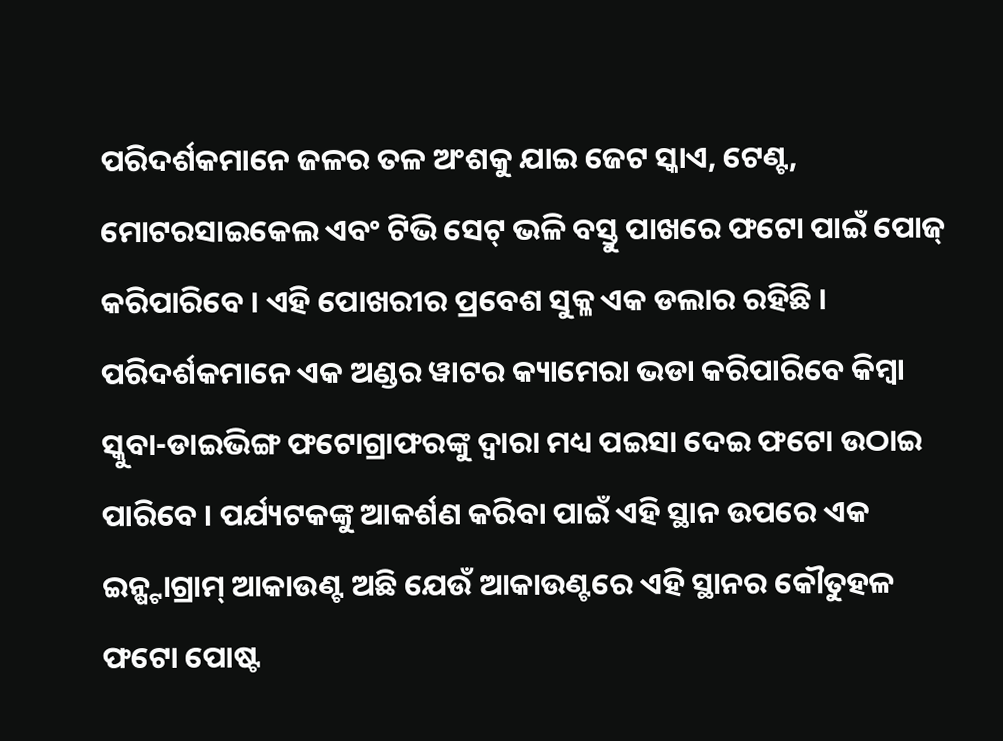ପରିଦର୍ଶକମାନେ ଜଳର ତଳ ଅଂଶକୁ ଯାଇ ଜେଟ ସ୍କାଏ, ଟେଣ୍ଟ, ମୋଟରସାଇକେଲ ଏବଂ ଟିଭି ସେଟ୍ ଭଳି ବସ୍ତୁ ପାଖରେ ଫଟୋ ପାଇଁ ପୋଜ୍ କରିପାରିବେ । ଏହି ପୋଖରୀର ପ୍ରବେଶ ସୁକ୍ଳ ଏକ ଡଲାର ରହିଛି । ପରିଦର୍ଶକମାନେ ଏକ ଅଣ୍ଡର ୱାଟର କ୍ୟାମେରା ଭଡା କରିପାରିବେ କିମ୍ବା ସ୍କୁବା-ଡାଇଭିଙ୍ଗ ଫଟୋଗ୍ରାଫରଙ୍କୁ ଦ୍ୱାରା ମଧ୍ୟ ପଇସା ଦେଇ ଫଟୋ ଉଠାଇ ପାରିବେ । ପର୍ଯ୍ୟଟକଙ୍କୁ ଆକର୍ଶଣ କରିବା ପାଇଁ ଏହି ସ୍ଥାନ ଉପରେ ଏକ ଇନ୍ଷ୍ଟାଗ୍ରାମ୍ ଆକାଉଣ୍ଟ ଅଛି ଯେଉଁ ଆକାଉଣ୍ଟରେ ଏହି ସ୍ଥାନର କୌତୁହଳ ଫଟୋ ପୋଷ୍ଟ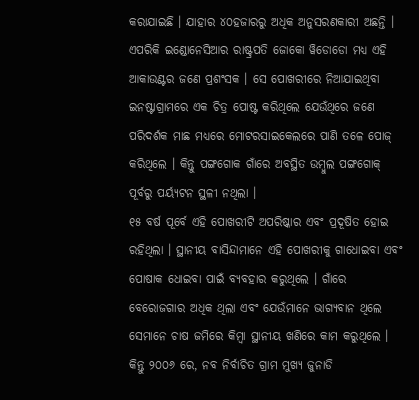କରାଯାଇଛି । ଯାହାର ୪୦ହଜାରରୁ ଅଧିକ ଅନୁସରଣକାରୀ ଅଛନ୍ତି ।
ଏପରିକି ଇଣ୍ଡୋନେସିଆର ରାଷ୍ଟ୍ରପତି ଜୋକୋ ୱିଡୋଡୋ ମଧ୍ୟ ଏହି ଆକାଉଣ୍ଟର ଜଣେ ପ୍ରଶଂସକ । ସେ ପୋଖରୀରେ ନିଆଯାଇଥିବା ଇନଷ୍ଟାଗ୍ରାମରେ ଏକ ଚିତ୍ର ପୋଷ୍ଟ କରିଥିଲେ ଯେଉଁଥିରେ ଜଣେ ପରିଦର୍ଶକ ମାଛ ମଧ୍ୟରେ ମୋଟରସାଇକେଲରେ ପାଣି ତଳେ ପୋଜ୍ କରିଥିଲେ । କିନ୍ତୁ ପଙ୍ଗଗୋକ ଗାଁରେ ଅବସ୍ଥିତ ଉମ୍ବୁଲ ପଙ୍ଗଗୋକ୍ ପୂର୍ବରୁ ପର୍ୟ୍ୟଟନ ସ୍ଥଳୀ ନଥିଲା ।
୧୫ ବର୍ଷ ପୂର୍ବେ ଏହି ପୋଖରୀଟି ଅପରିଷ୍କାର ଏବଂ ପ୍ରଦୂଷିତ ହୋଇ ରହିଥିଲା । ସ୍ଥାନୀୟ ବାସିନ୍ଦାମାନେ ଏହି ପୋଖରୀକୁ ଗାଧୋଇବା ଏବଂ ପୋଷାକ ଧୋଇବା ପାଇଁ ବ୍ୟବହାର କରୁଥିଲେ । ଗାଁରେ ବେରୋଜଗାର ଅଧିକ ଥିଲା ଏବଂ ଯେଉଁମାନେ ଭାଗ୍ୟବାନ ଥିଲେ ସେମାନେ ଚାଷ ଜମିରେ କିମ୍ବା ସ୍ଥାନୀୟ ଖଣିରେ କାମ କରୁଥିଲେ । କିନ୍ତୁ ୨୦୦୬ ରେ, ନବ ନିର୍ବାଚିତ ଗ୍ରାମ ମୁଖ୍ୟ ଜୁନାଡି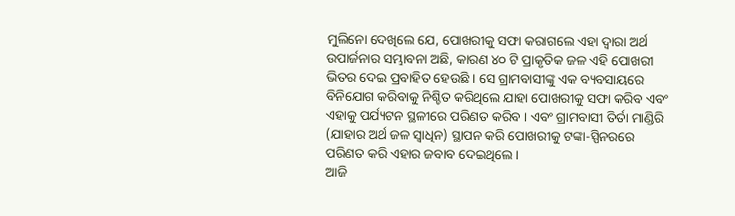ମୁଲିନୋ ଦେଖିଲେ ଯେ, ପୋଖରୀକୁ ସଫା କରାଗଲେ ଏହା ଦ୍ୱାରା ଅର୍ଥ ଉପାର୍ଜନାର ସମ୍ଭାବନା ଅଛି, କାରଣ ୪୦ ଟି ପ୍ରାକୃତିକ ଜଳ ଏହି ପୋଖରୀ ଭିତର ଦେଇ ପ୍ରବାହିତ ହେଉଛି । ସେ ଗ୍ରାମବାସୀଙ୍କୁ ଏକ ବ୍ୟବସାୟରେ ବିନିଯୋଗ କରିବାକୁ ନିଶ୍ଚିତ କରିଥିଲେ ଯାହା ପୋଖରୀକୁ ସଫା କରିବ ଏବଂ ଏହାକୁ ପର୍ଯ୍ୟଟନ ସ୍ଥଳୀରେ ପରିଣତ କରିବ । ଏବଂ ଗ୍ରାମବାସୀ ତିର୍ତା ମାଣ୍ଡିରି (ଯାହାର ଅର୍ଥ ଜଳ ସ୍ୱାଧିନ) ସ୍ଥାପନ କରି ପୋଖରୀକୁ ଟଙ୍କା-ସ୍ପିନରରେ ପରିଣତ କରି ଏହାର ଜବାବ ଦେଇଥିଲେ ।
ଆଜି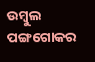ଉମ୍ବୁଲ ପଙ୍ଗଗୋକର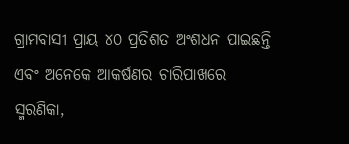ଗ୍ରାମବାସୀ ପ୍ରାୟ ୪୦ ପ୍ରତିଶତ ଅଂଶଧନ ପାଇଛନ୍ତି ଏବଂ ଅନେକେ ଆକର୍ଷଣର ଚାରିପାଖରେ ସ୍ମରଣିକା,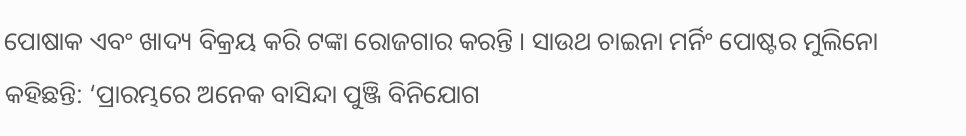ପୋଷାକ ଏବଂ ଖାଦ୍ୟ ବିକ୍ରୟ କରି ଟଙ୍କା ରୋଜଗାର କରନ୍ତି । ସାଉଥ ଚାଇନା ମର୍ନିଂ ପୋଷ୍ଟର ମୁଲିନୋ କହିଛନ୍ତି: ‘ପ୍ରାରମ୍ଭରେ ଅନେକ ବାସିନ୍ଦା ପୁଞ୍ଜି ବିନିଯୋଗ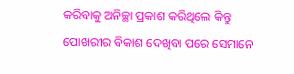କରିବାକୁ ଅନିଚ୍ଛା ପ୍ରକାଶ କରିଥିଲେ କିନ୍ତୁ ପୋଖରୀର ବିକାଶ ଦେଖିବା ପରେ ସେମାନେ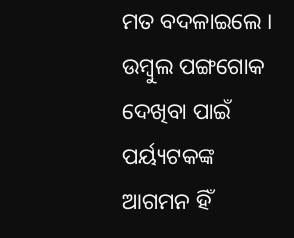ମତ ବଦଳାଇଲେ । ଉମ୍ବୁଲ ପଙ୍ଗଗୋକ ଦେଖିବା ପାଇଁ ପର୍ୟ୍ୟଟକଙ୍କ ଆଗମନ ହିଁ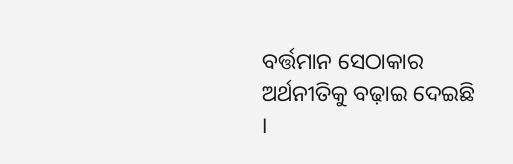ବର୍ତ୍ତମାନ ସେଠାକାର ଅର୍ଥନୀତିକୁ ବଢ଼ାଇ ଦେଇଛି ।